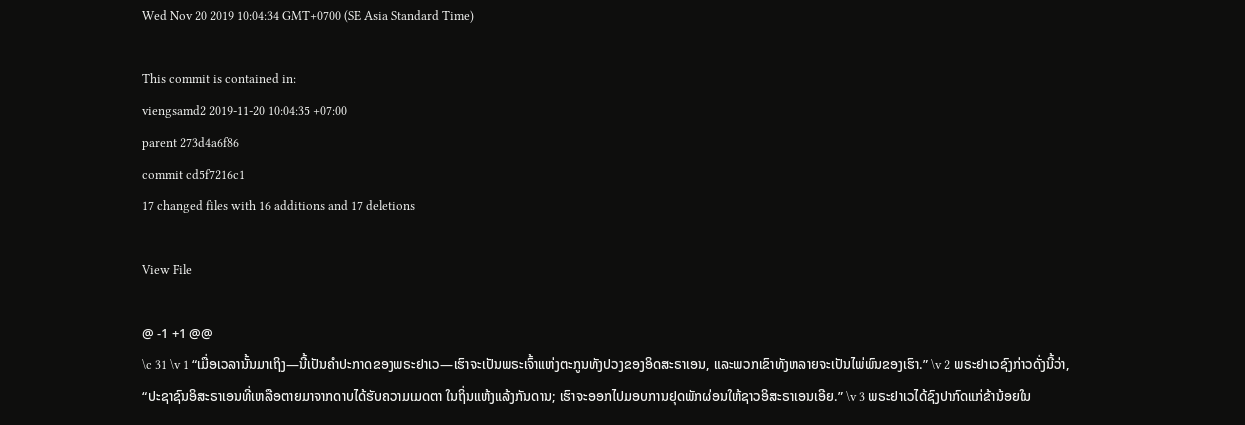Wed Nov 20 2019 10:04:34 GMT+0700 (SE Asia Standard Time)

This commit is contained in:
viengsamd2 2019-11-20 10:04:35 +07:00
parent 273d4a6f86
commit cd5f7216c1
17 changed files with 16 additions and 17 deletions

View File

@ -1 +1 @@
\c 31 \v 1 “ເມື່ອເວລານັ້ນມາເຖິງ—ນີ້ເປັນຄຳປະກາດຂອງພຣະຢາເວ—ເຮົາຈະເປັນພຣະເຈົ້າແຫ່ງຕະກູນທັງປວງຂອງອິດສະຣາເອນ, ແລະພວກເຂົາທັງຫລາຍຈະເປັນໄພ່ພົນຂອງເຮົາ.” \v 2 ພຣະຢາເວຊົງກ່າວດັ່ງນີ້ວ່າ, “ປະຊາຊົນອິສະຣາເອນທີ່ເຫລືອຕາຍມາຈາກດາບໄດ້ຮັບຄວາມເມດຕາ ໃນຖິ່ນແຫ້ງແລ້ງກັນດານ; ເຮົາຈະອອກໄປມອບການຢຸດພັກຜ່ອນໃຫ້ຊາວອິສະຣາເອນເອີຍ.” \v 3 ພຣະຢາເວໄດ້ຊົງປາກົດແກ່ຂ້ານ້ອຍໃນ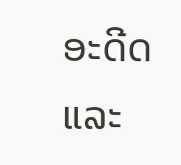ອະດີດ ແລະ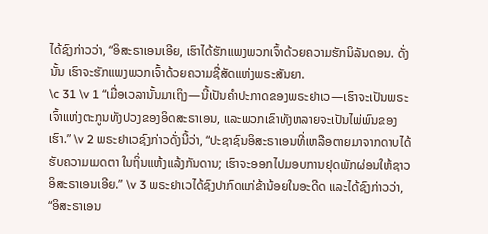ໄດ້ຊົງກ່າວວ່າ, “ອິສະຣາເອນເອີຍ, ເຮົາໄດ້ຮັກແພງພວກເຈົ້າດ້ວຍຄວາມຮັກນິລັນດອນ. ດັ່ງນັ້ນ ເຮົາຈະຮັກແພງພວກເຈົ້າດ້ວຍຄວາມຊື່ສັດແຫ່ງພຣະສັນຍາ.
\c 31 \v 1 “ເມື່ອເວລານັ້ນມາເຖິງ—ນີ້ເປັນຄຳປະກາດຂອງພຣະຢາເວ—ເຮົາຈະເປັນພຣະເຈົ້າແຫ່ງຕະກູນທັງປວງຂອງອິດສະຣາເອນ, ແລະພວກເຂົາທັງຫລາຍຈະເປັນໄພ່ພົນຂອງເຮົາ.” \v 2 ພຣະຢາເວຊົງກ່າວດັ່ງນີ້ວ່າ, “ປະຊາຊົນອິສະຣາເອນທີ່ເຫລືອຕາຍມາຈາກດາບໄດ້ຮັບຄວາມເມດຕາ ໃນຖິ່ນແຫ້ງແລ້ງກັນດານ; ເຮົາຈະອອກໄປມອບການຢຸດພັກຜ່ອນໃຫ້ຊາວອິສະຣາເອນເອີຍ.” \v 3 ພຣະຢາເວໄດ້ຊົງປາກົດແກ່ຂ້ານ້ອຍໃນອະດີດ ແລະໄດ້ຊົງກ່າວວ່າ, “ອິສະຣາເອນ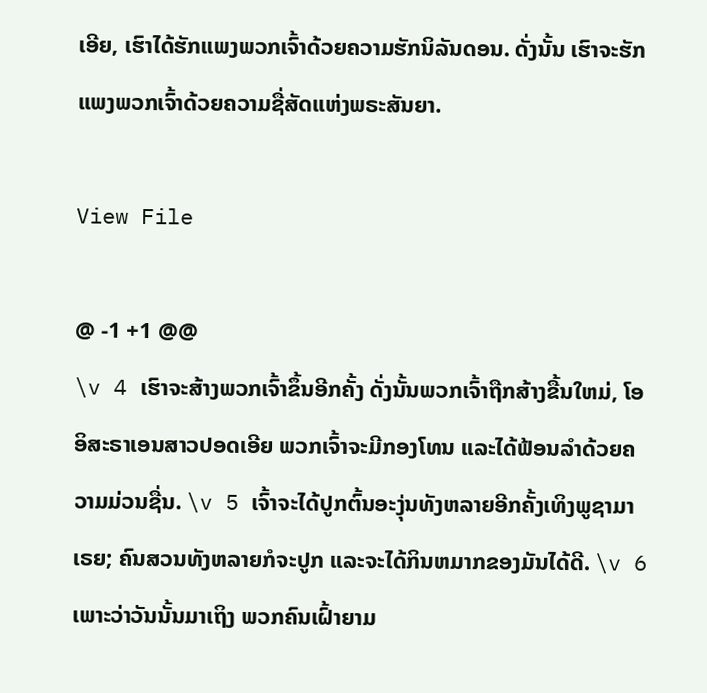ເອີຍ, ເຮົາໄດ້ຮັກແພງພວກເຈົ້າດ້ວຍຄວາມຮັກນິລັນດອນ. ດັ່ງນັ້ນ ເຮົາຈະຮັກແພງພວກເຈົ້າດ້ວຍຄວາມຊື່ສັດແຫ່ງພຣະສັນຍາ.

View File

@ -1 +1 @@
\v 4 ເຮົາຈະສ້າງພວກເຈົ້າຂຶ້ນອີກຄັ້ງ ດັ່ງນັ້ນພວກເຈົ້າຖືກສ້າງຂື້ນໃຫມ່, ໂອອິສະຣາເອນສາວປອດເອີຍ ພວກເຈົ້າຈະມີກອງໂທນ ແລະໄດ້ຟ້ອນລຳດ້ວຍຄວາມມ່ວນຊື່ນ. \v 5 ເຈົ້າຈະໄດ້ປູກຕົ້ນອະງຸ່ນທັງຫລາຍອີກຄັ້ງເທິງພູຊາມາເຣຍ; ຄົນສວນທັງຫລາຍກໍຈະປູກ ແລະຈະໄດ້ກິນຫມາກຂອງມັນໄດ້ດີ. \v 6 ເພາະວ່າວັນນັ້ນມາເຖິງ ພວກຄົນເຝົ້າຍາມ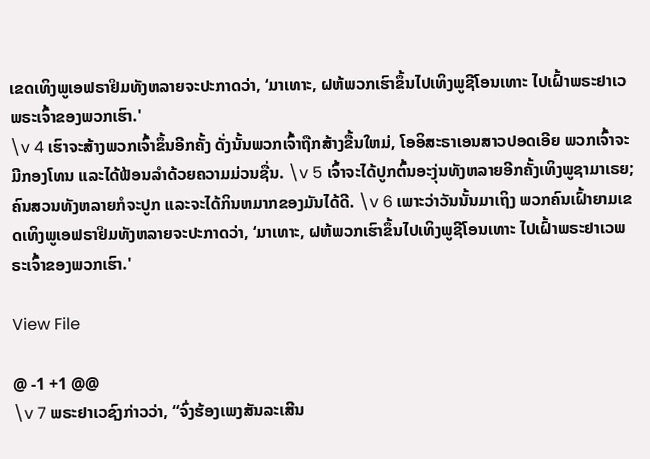ເຂດເທິງພູເອຟຣາຢິມທັງຫລາຍຈະປະກາດວ່າ, ‘ມາເທາະ, ຝຫ້ພວກເຮົາຂຶ້ນໄປເທິງພູຊີໂອນເທາະ ໄປເຝົ້າພຣະຢາເວພຣະເຈົ້າຂອງພວກເຮົາ.'
\v 4 ເຮົາຈະສ້າງພວກເຈົ້າຂຶ້ນອີກຄັ້ງ ດັ່ງນັ້ນພວກເຈົ້າຖືກສ້າງຂື້ນໃຫມ່, ໂອອິສະຣາເອນສາວປອດເອີຍ ພວກເຈົ້າຈະມີກອງໂທນ ແລະໄດ້ຟ້ອນລຳດ້ວຍຄວາມມ່ວນຊື່ນ. \v 5 ເຈົ້າຈະໄດ້ປູກຕົ້ນອະງຸ່ນທັງຫລາຍອີກຄັ້ງເທິງພູຊາມາເຣຍ; ຄົນສວນທັງຫລາຍກໍຈະປູກ ແລະຈະໄດ້ກິນຫມາກຂອງມັນໄດ້ດີ. \v 6 ເພາະວ່າວັນນັ້ນມາເຖິງ ພວກຄົນເຝົ້າຍາມເຂດເທິງພູເອຟຣາຢິມທັງຫລາຍຈະປະກາດວ່າ, ‘ມາເທາະ, ຝຫ້ພວກເຮົາຂຶ້ນໄປເທິງພູຊີໂອນເທາະ ໄປເຝົ້າພຣະຢາເວພຣະເຈົ້າຂອງພວກເຮົາ.'

View File

@ -1 +1 @@
\v 7 ພຣະຢາເວຊົງກ່າວວ່າ, “ຈົ່ງຮ້ອງເພງສັນລະເສີນ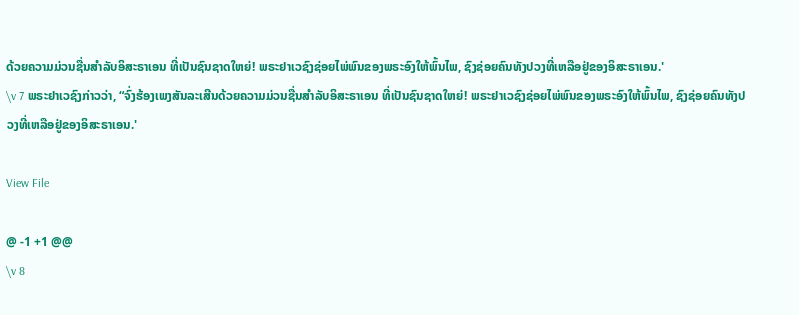ດ້ວຍຄວາມມ່ວນຊື່ນສຳລັບອິສະຣາເອນ ທີ່ເປັນຊົນຊາດໃຫຍ່! ພຣະຢາເວຊົງຊ່ອຍໄພ່ພົນຂອງພຣະອົງໃຫ້ພົ້ນໄພ, ຊົງຊ່ອຍຄົນທັງປວງທີ່ເຫລືອຢູ່ຂອງອິສະຣາເອນ.'
\v 7 ພຣະຢາເວຊົງກ່າວວ່າ, “ຈົ່ງຮ້ອງເພງສັນລະເສີນດ້ວຍຄວາມມ່ວນຊື່ນສຳລັບອິສະຣາເອນ ທີ່ເປັນຊົນຊາດໃຫຍ່! ພຣະຢາເວຊົງຊ່ອຍໄພ່ພົນຂອງພຣະອົງໃຫ້ພົ້ນໄພ, ຊົງຊ່ອຍຄົນທັງປວງທີ່ເຫລືອຢູ່ຂອງອິສະຣາເອນ.'

View File

@ -1 +1 @@
\v 8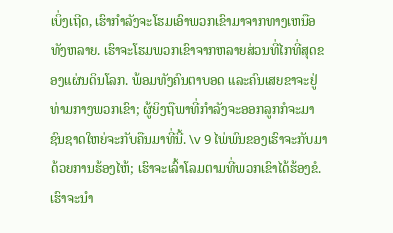ເບິ່ງເຖີດ, ເຮົາກຳລັງຈະໂຮມເອົາພວກເຂົາມາຈາກທາງເຫນືອທັງຫລາຍ. ເຮົາຈະໂຮມພວກເຂົາຈາກຫລາຍສ່ວນທີ່ໄກທີ່ສຸດຂອງແຜ່ນດິນໂລກ. ພ້ອມທັງຄົນຕາບອດ ແລະຄົນເສຍຂາຈະຢູ່ທ່າມກາງພວກເຂົາ; ຜູ້ຍິງຖືພາທີ່ກຳລັງຈະອອກລູກກໍຈະມາ ຊົນຊາດໃຫຍ່ຈະກັບຄືນມາທີ່ນີ້. \v 9 ໄພ່ພົນຂອງເຮົາຈະກັບມາດ້ວຍການຮ້ອງໄຫ້; ເຮົາຈະເລົ້າໂລມຕາມທີ່ພວກເຂົາໄດ້ຮ້ອງຂໍ. ເຮົາຈະນຳ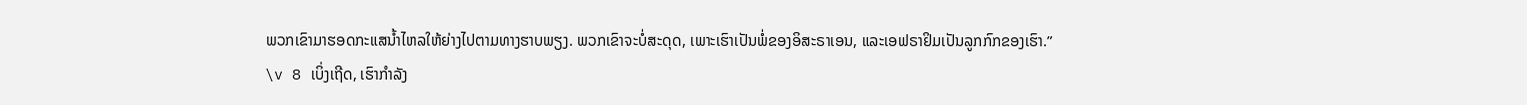ພວກເຂົາມາຮອດກະແສນ້ຳໄຫລໃຫ້ຍ່າງໄປຕາມທາງຮາບພຽງ. ພວກເຂົາຈະບໍ່ສະດຸດ, ເພາະເຮົາເປັນພໍ່ຂອງອິສະຣາເອນ, ແລະເອຟຣາຢິມເປັນລູກກົກຂອງເຮົາ.”
\v 8 ເບິ່ງເຖີດ, ເຮົາກຳລັງ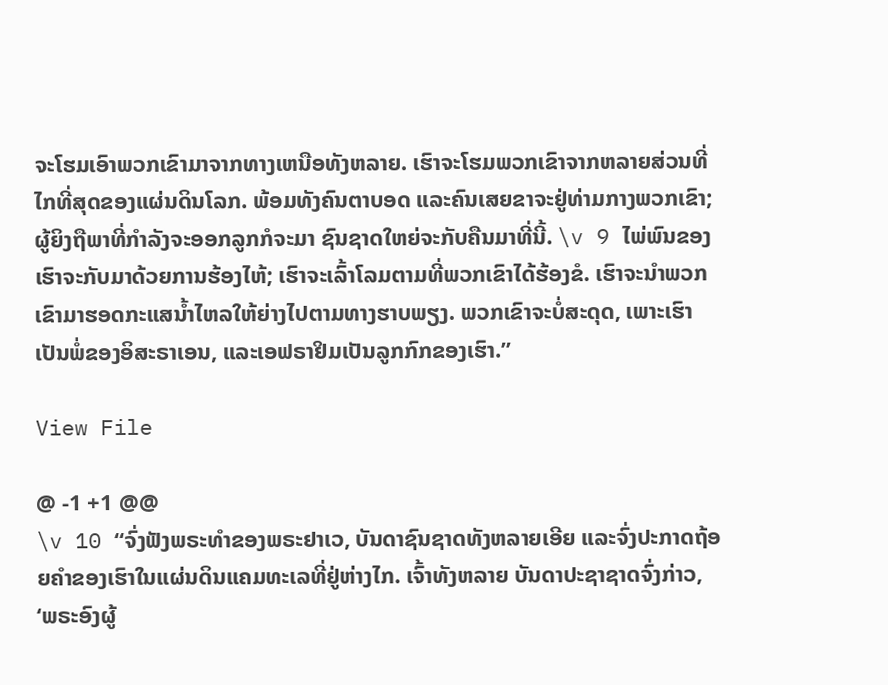ຈະໂຮມເອົາພວກເຂົາມາຈາກທາງເຫນືອທັງຫລາຍ. ເຮົາຈະໂຮມພວກເຂົາຈາກຫລາຍສ່ວນທີ່ໄກທີ່ສຸດຂອງແຜ່ນດິນໂລກ. ພ້ອມທັງຄົນຕາບອດ ແລະຄົນເສຍຂາຈະຢູ່ທ່າມກາງພວກເຂົາ; ຜູ້ຍິງຖືພາທີ່ກຳລັງຈະອອກລູກກໍຈະມາ ຊົນຊາດໃຫຍ່ຈະກັບຄືນມາທີ່ນີ້. \v 9 ໄພ່ພົນຂອງເຮົາຈະກັບມາດ້ວຍການຮ້ອງໄຫ້; ເຮົາຈະເລົ້າໂລມຕາມທີ່ພວກເຂົາໄດ້ຮ້ອງຂໍ. ເຮົາຈະນຳພວກເຂົາມາຮອດກະແສນ້ຳໄຫລໃຫ້ຍ່າງໄປຕາມທາງຮາບພຽງ. ພວກເຂົາຈະບໍ່ສະດຸດ, ເພາະເຮົາເປັນພໍ່ຂອງອິສະຣາເອນ, ແລະເອຟຣາຢິມເປັນລູກກົກຂອງເຮົາ.”

View File

@ -1 +1 @@
\v 10 “ຈົ່ງຟັງພຣະທຳຂອງພຣະຢາເວ, ບັນດາຊົນຊາດທັງຫລາຍເອີຍ ແລະຈົ່ງປະກາດຖ້ອຍຄຳຂອງເຮົາໃນແຜ່ນດິນແຄມທະເລທີ່ຢູ່ຫ່າງໄກ. ເຈົ້າທັງຫລາຍ ບັນດາປະຊາຊາດຈົ່ງກ່າວ, ‘ພຣະອົງຜູ້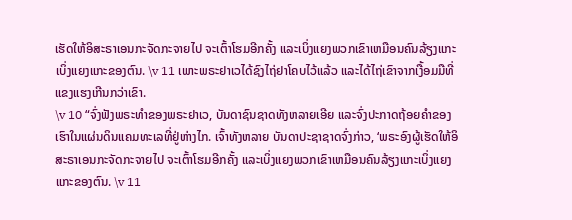ເຮັດໃຫ້ອິສະຣາເອນກະຈັດກະຈາຍໄປ ຈະເຕົ້າໂຮມອີກຄັ້ງ ແລະເບິ່ງແຍງພວກເຂົາເຫມືອນຄົນລ້ຽງແກະເບິ່ງແຍງແກະຂອງຕົນ. \v 11 ເພາະພຣະຢາເວໄດ້ຊົງໄຖ່ຢາໂຄບໄວ້ແລ້ວ ແລະໄດ້ໄຖ່ເຂົາຈາກເງື້ອມມືທີ່ແຂງແຮງເກີນກວ່າເຂົາ.
\v 10 “ຈົ່ງຟັງພຣະທຳຂອງພຣະຢາເວ, ບັນດາຊົນຊາດທັງຫລາຍເອີຍ ແລະຈົ່ງປະກາດຖ້ອຍຄຳຂອງເຮົາໃນແຜ່ນດິນແຄມທະເລທີ່ຢູ່ຫ່າງໄກ. ເຈົ້າທັງຫລາຍ ບັນດາປະຊາຊາດຈົ່ງກ່າວ, ‘ພຣະອົງຜູ້ເຮັດໃຫ້ອິສະຣາເອນກະຈັດກະຈາຍໄປ ຈະເຕົ້າໂຮມອີກຄັ້ງ ແລະເບິ່ງແຍງພວກເຂົາເຫມືອນຄົນລ້ຽງແກະເບິ່ງແຍງແກະຂອງຕົນ. \v 11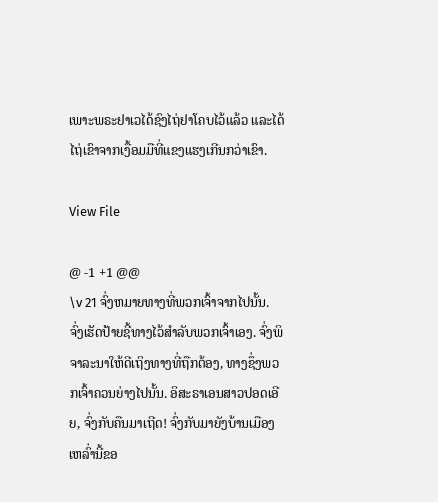ເພາະພຣະຢາເວໄດ້ຊົງໄຖ່ຢາໂຄບໄວ້ແລ້ວ ແລະໄດ້ໄຖ່ເຂົາຈາກເງື້ອມມືທີ່ແຂງແຮງເກີນກວ່າເຂົາ.

View File

@ -1 +1 @@
\v 21 ຈົ່ງຫມາຍທາງທີ່ພວກເຈົ້າຈາກໄປນັ້ນ. ຈົ່ງເຮັດປ້າຍຊີ້ທາງໄວ້ສຳລັບພວກເຈົ້າເອງ. ຈົ່ງພິຈາລະນາໃຫ້ດີເຖິງທາງທີ່ຖືກຕ້ອງ, ທາງຊຶ່ງພວກເຈົ້າຄວນຍ່າງໄປນັ້ນ. ອິສະຣາເອນສາວປອດເອີຍ, ຈົ່ງກັບຄືນມາເຖີດ! ຈົ່ງກັບມາຍັງບ້ານເມືອງເຫລົ່ານີ້ຂອ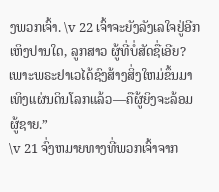ງພວກເຈົ້າ. \v 22 ເຈົ້າຈະຍັງລັງເລໃຈຢູ່ອີກເຫິງປານໃດ, ລູກສາວ ຜູ້ທີ່ບໍ່ສັດຊື່ເອີຍ? ເພາະພຣະຢາເວໄດ້ຊົງສ້າງສິ່ງໃຫມ່ຂຶ້ນມາເທິງແຜ່ນດິນໂລກແລ້ວ—ຄືຜູ້ຍິງຈະລ້ອມຜູ້ຊາຍ.”
\v 21 ຈົ່ງຫມາຍທາງທີ່ພວກເຈົ້າຈາກ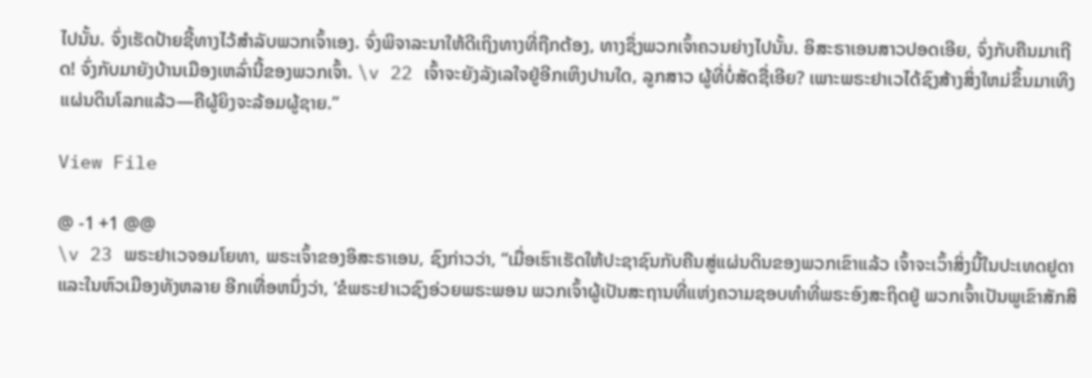ໄປນັ້ນ. ຈົ່ງເຮັດປ້າຍຊີ້ທາງໄວ້ສຳລັບພວກເຈົ້າເອງ. ຈົ່ງພິຈາລະນາໃຫ້ດີເຖິງທາງທີ່ຖືກຕ້ອງ, ທາງຊຶ່ງພວກເຈົ້າຄວນຍ່າງໄປນັ້ນ. ອິສະຣາເອນສາວປອດເອີຍ, ຈົ່ງກັບຄືນມາເຖີດ! ຈົ່ງກັບມາຍັງບ້ານເມືອງເຫລົ່ານີ້ຂອງພວກເຈົ້າ. \v 22 ເຈົ້າຈະຍັງລັງເລໃຈຢູ່ອີກເຫິງປານໃດ, ລູກສາວ ຜູ້ທີ່ບໍ່ສັດຊື່ເອີຍ? ເພາະພຣະຢາເວໄດ້ຊົງສ້າງສິ່ງໃຫມ່ຂຶ້ນມາເທິງແຜ່ນດິນໂລກແລ້ວ—ຄືຜູ້ຍິງຈະລ້ອມຜູ້ຊາຍ.”

View File

@ -1 +1 @@
\v 23 ພຣະຢາເວຈອມໂຍທາ, ພຣະເຈົ້າຂອງອິສະຣາເອນ, ຊົງກ່າວວ່າ, “ເມື່ອເຮົາເຮັດໃຫ້ປະຊາຊົນກັບຄືນສູ່ແຜ່ນດິນຂອງພວກເຂົາແລ້ວ ເຈົ້າຈະເວົ້າສິ່ງນີ້ໃນປະເທດຢູດາ ແລະໃນຫົວເມືອງທັງຫລາຍ ອີກເທື່ອຫນຶ່ງວ່າ, ‘ຂໍພຣະຢາເວຊົງອ່ວຍພຣະພອນ ພວກເຈົ້າຜູ້ເປັນສະຖານທີ່ແຫ່ງຄວາມຊອບທຳທີ່ພຣະອົງສະຖິດຢູ່ ພວກເຈົ້າເປັນພູເຂົາສັກສິ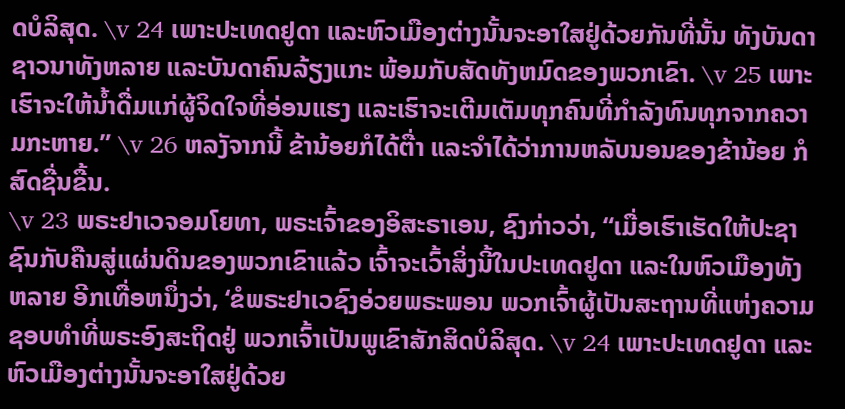ດບໍລິສຸດ. \v 24 ເພາະປະເທດຢູດາ ແລະຫົວເມືອງຕ່າງນັ້ນຈະອາໃສຢູ່ດ້ວຍກັນທີ່ນັ້ນ ທັງບັນດາຊາວນາທັງຫລາຍ ແລະບັນດາຄົນລ້ຽງແກະ ພ້ອມກັບສັດທັງຫມົດຂອງພວກເຂົາ. \v 25 ເພາະເຮົາຈະໃຫ້ນໍ້າດື່ມແກ່ຜູ້ຈິດໃຈທີ່ອ່ອນແຮງ ແລະເຮົາຈະເຕີມເຕັມທຸກຄົນທີ່ກຳລັງທົນທຸກຈາກຄວາມກະຫາຍ.” \v 26 ຫລງັຈາກນີ້ ຂ້ານ້ອຍກໍໄດ້ຕື່າ ແລະຈຳໄດ້ວ່າການຫລັບນອນຂອງຂ້ານ້ອຍ ກໍສົດຊື່ນຂື້ນ.
\v 23 ພຣະຢາເວຈອມໂຍທາ, ພຣະເຈົ້າຂອງອິສະຣາເອນ, ຊົງກ່າວວ່າ, “ເມື່ອເຮົາເຮັດໃຫ້ປະຊາຊົນກັບຄືນສູ່ແຜ່ນດິນຂອງພວກເຂົາແລ້ວ ເຈົ້າຈະເວົ້າສິ່ງນີ້ໃນປະເທດຢູດາ ແລະໃນຫົວເມືອງທັງຫລາຍ ອີກເທື່ອຫນຶ່ງວ່າ, ‘ຂໍພຣະຢາເວຊົງອ່ວຍພຣະພອນ ພວກເຈົ້າຜູ້ເປັນສະຖານທີ່ແຫ່ງຄວາມຊອບທຳທີ່ພຣະອົງສະຖິດຢູ່ ພວກເຈົ້າເປັນພູເຂົາສັກສິດບໍລິສຸດ. \v 24 ເພາະປະເທດຢູດາ ແລະຫົວເມືອງຕ່າງນັ້ນຈະອາໃສຢູ່ດ້ວຍ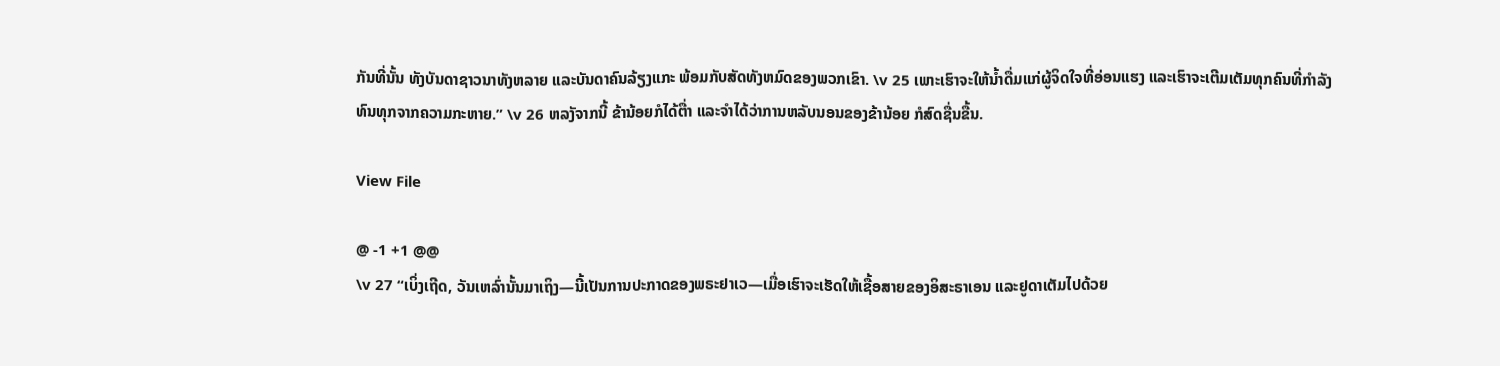ກັນທີ່ນັ້ນ ທັງບັນດາຊາວນາທັງຫລາຍ ແລະບັນດາຄົນລ້ຽງແກະ ພ້ອມກັບສັດທັງຫມົດຂອງພວກເຂົາ. \v 25 ເພາະເຮົາຈະໃຫ້ນໍ້າດື່ມແກ່ຜູ້ຈິດໃຈທີ່ອ່ອນແຮງ ແລະເຮົາຈະເຕີມເຕັມທຸກຄົນທີ່ກຳລັງທົນທຸກຈາກຄວາມກະຫາຍ.” \v 26 ຫລງັຈາກນີ້ ຂ້ານ້ອຍກໍໄດ້ຕື່າ ແລະຈຳໄດ້ວ່າການຫລັບນອນຂອງຂ້ານ້ອຍ ກໍສົດຊື່ນຂື້ນ.

View File

@ -1 +1 @@
\v 27 “ເບິ່ງເຖີດ, ວັນເຫລົ່ານັ້ນມາເຖິງ—ນີ້ເປັນການປະກາດຂອງພຣະຢາເວ—ເມື່ອເຮົາຈະເຮັດໃຫ້ເຊື້ອສາຍຂອງອິສະຣາເອນ ແລະຢູດາເຕັມໄປດ້ວຍ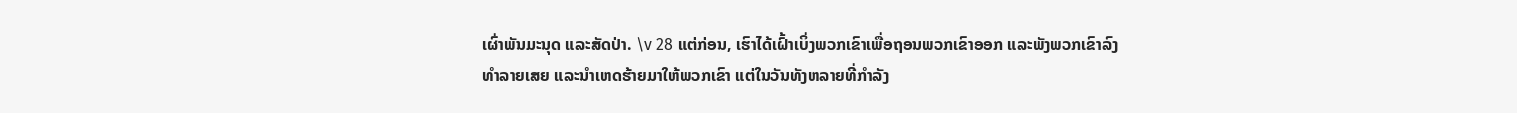ເຜົ່າພັນມະນຸດ ແລະສັດປ່າ. \v 28 ແຕ່ກ່ອນ, ເຮົາໄດ້ເຝົ້າເບິ່ງພວກເຂົາເພື່ອຖອນພວກເຂົາອອກ ແລະພັງພວກເຂົາລົງທຳລາຍເສຍ ແລະນຳເຫດຮ້າຍມາໃຫ້ພວກເຂົາ ແຕ່ໃນວັນທັງຫລາຍທີ່ກຳລັງ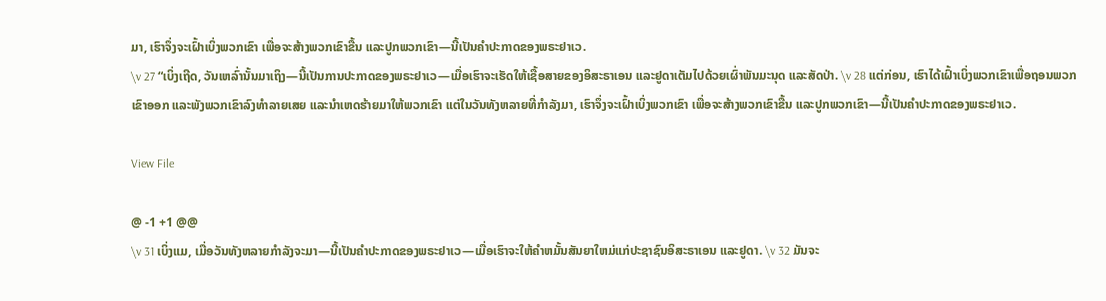ມາ, ເຮົາຈຶ່ງຈະເຝົ້າເບິ່ງພວກເຂົາ ເພື່ອຈະສ້າງພວກເຂົາຂື້ນ ແລະປູກພວກເຂົາ—ນີ້ເປັນຄຳປະກາດຂອງພຣະຢາເວ.
\v 27 “ເບິ່ງເຖີດ, ວັນເຫລົ່ານັ້ນມາເຖິງ—ນີ້ເປັນການປະກາດຂອງພຣະຢາເວ—ເມື່ອເຮົາຈະເຮັດໃຫ້ເຊື້ອສາຍຂອງອິສະຣາເອນ ແລະຢູດາເຕັມໄປດ້ວຍເຜົ່າພັນມະນຸດ ແລະສັດປ່າ. \v 28 ແຕ່ກ່ອນ, ເຮົາໄດ້ເຝົ້າເບິ່ງພວກເຂົາເພື່ອຖອນພວກເຂົາອອກ ແລະພັງພວກເຂົາລົງທຳລາຍເສຍ ແລະນຳເຫດຮ້າຍມາໃຫ້ພວກເຂົາ ແຕ່ໃນວັນທັງຫລາຍທີ່ກຳລັງມາ, ເຮົາຈຶ່ງຈະເຝົ້າເບິ່ງພວກເຂົາ ເພື່ອຈະສ້າງພວກເຂົາຂື້ນ ແລະປູກພວກເຂົາ—ນີ້ເປັນຄຳປະກາດຂອງພຣະຢາເວ.

View File

@ -1 +1 @@
\v 31 ເບິ່ງແມ, ເມື່ອວັນທັງຫລາຍກຳລັງຈະມາ—ນີ້ເປັນຄຳປະກາດຂອງພຣະຢາເວ—ເມື່ອເຮົາຈະໃຫ້ຄຳຫມັ້ນສັນຍາໃຫມ່ແກ່ປະຊາຊົນອິສະຣາເອນ ແລະຢູດາ. \v 32 ມັນຈະ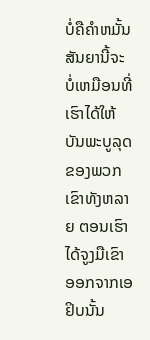ບໍ່ຄືຄຳຫມັ້ນສັນຍານີ້ຈະບໍ່ເຫມືອນທີ່ເຮົາໄດ້ໃຫ້ບັນພະບູລຸດຂອງພວກເຂົາທັງຫລາຍ ຕອນເຮົາໄດ້ຈູງມືເຂົາອອກຈາກເອຢິບນັ້ນ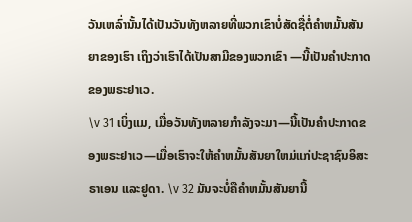ວັນເຫລົ່ານັ້ນໄດ້ເປັນວັນທັງຫລາຍທີ່ພວກເຂົາບໍ່ສັດຊື່ຕໍ່ຄຳຫມັ້ນສັນຍາຂອງເຮົາ ເຖິງວ່າເຮົາໄດ້ເປັນສາມີຂອງພວກເຂົາ —ນີ້ເປັນຄຳປະກາດຂອງພຣະຢາເວ.
\v 31 ເບິ່ງແມ, ເມື່ອວັນທັງຫລາຍກຳລັງຈະມາ—ນີ້ເປັນຄຳປະກາດຂອງພຣະຢາເວ—ເມື່ອເຮົາຈະໃຫ້ຄຳຫມັ້ນສັນຍາໃຫມ່ແກ່ປະຊາຊົນອິສະຣາເອນ ແລະຢູດາ. \v 32 ມັນຈະບໍ່ຄືຄຳຫມັ້ນສັນຍານີ້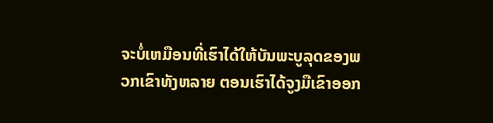ຈະບໍ່ເຫມືອນທີ່ເຮົາໄດ້ໃຫ້ບັນພະບູລຸດຂອງພວກເຂົາທັງຫລາຍ ຕອນເຮົາໄດ້ຈູງມືເຂົາອອກ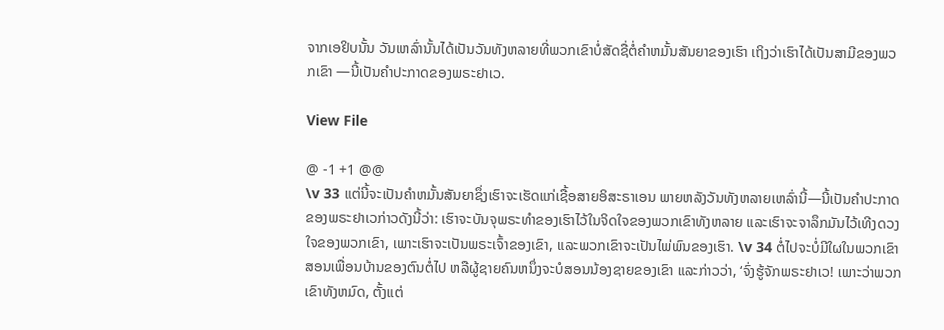ຈາກເອຢິບນັ້ນ ວັນເຫລົ່ານັ້ນໄດ້ເປັນວັນທັງຫລາຍທີ່ພວກເຂົາບໍ່ສັດຊື່ຕໍ່ຄຳຫມັ້ນສັນຍາຂອງເຮົາ ເຖິງວ່າເຮົາໄດ້ເປັນສາມີຂອງພວກເຂົາ —ນີ້ເປັນຄຳປະກາດຂອງພຣະຢາເວ.

View File

@ -1 +1 @@
\v 33 ແຕ່ນີ້ຈະເປັນຄຳຫມັ້ນສັນຍາຊຶ່ງເຮົາຈະເຮັດແກ່ເຊື້ອສາຍອິສະຣາເອນ ພາຍຫລັງວັນທັງຫລາຍເຫລົ່ານີ້—ນີ້ເປັນຄຳປະກາດຂອງພຣະຢາເວກ່າວດັງນີ້ວ່າ: ເຮົາຈະບັນຈຸພຣະທຳຂອງເຮົາໄວ້ໃນຈິດໃຈຂອງພວກເຂົາທັງຫລາຍ ແລະເຮົາຈະຈາລຶກມັນໄວ້ເທີງດວງໃຈຂອງພວກເຂົາ, ເພາະເຮົາຈະເປັນພຣະເຈົ້າຂອງເຂົາ, ແລະພວກເຂົາຈະເປັນໄພ່ພົນຂອງເຮົາ. \v 34 ຕໍ່ໄປຈະບໍ່ມີໃຜໃນພວກເຂົາສອນເພື່ອນບ້ານຂອງຕົນຕໍ່ໄປ ຫລືຜູ້ຊາຍຄົນຫນຶ່ງຈະບໍສອນນ້ອງຊາຍຂອງເຂົາ ແລະກ່າວວ່າ, ‘ຈົ່ງຮູ້ຈັກພຣະຢາເວ! ເພາະວ່າພວກເຂົາທັງຫມົດ, ຕັ້ງແຕ່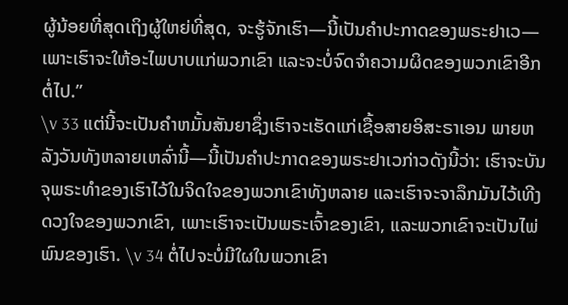ຜູ້ນ້ອຍທີ່ສຸດເຖິງຜູ້ໃຫຍ່ທີ່ສຸດ, ຈະຮູ້ຈັກເຮົາ—ນີ້ເປັນຄຳປະກາດຂອງພຣະຢາເວ— ເພາະເຮົາຈະໃຫ້ອະໄພບາບແກ່ພວກເຂົາ ແລະຈະບໍ່ຈົດຈຳຄວາມຜິດຂອງພວກເຂົາອີກຕໍ່ໄປ.”
\v 33 ແຕ່ນີ້ຈະເປັນຄຳຫມັ້ນສັນຍາຊຶ່ງເຮົາຈະເຮັດແກ່ເຊື້ອສາຍອິສະຣາເອນ ພາຍຫລັງວັນທັງຫລາຍເຫລົ່ານີ້—ນີ້ເປັນຄຳປະກາດຂອງພຣະຢາເວກ່າວດັງນີ້ວ່າ: ເຮົາຈະບັນຈຸພຣະທຳຂອງເຮົາໄວ້ໃນຈິດໃຈຂອງພວກເຂົາທັງຫລາຍ ແລະເຮົາຈະຈາລຶກມັນໄວ້ເທີງດວງໃຈຂອງພວກເຂົາ, ເພາະເຮົາຈະເປັນພຣະເຈົ້າຂອງເຂົາ, ແລະພວກເຂົາຈະເປັນໄພ່ພົນຂອງເຮົາ. \v 34 ຕໍ່ໄປຈະບໍ່ມີໃຜໃນພວກເຂົາ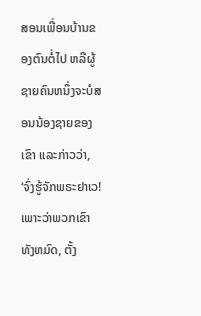ສອນເພື່ອນບ້ານຂອງຕົນຕໍ່ໄປ ຫລືຜູ້ຊາຍຄົນຫນຶ່ງຈະບໍສອນນ້ອງຊາຍຂອງເຂົາ ແລະກ່າວວ່າ, ‘ຈົ່ງຮູ້ຈັກພຣະຢາເວ! ເພາະວ່າພວກເຂົາທັງຫມົດ, ຕັ້ງ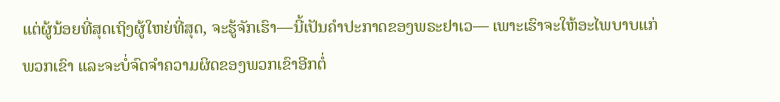ແຕ່ຜູ້ນ້ອຍທີ່ສຸດເຖິງຜູ້ໃຫຍ່ທີ່ສຸດ, ຈະຮູ້ຈັກເຮົາ—ນີ້ເປັນຄຳປະກາດຂອງພຣະຢາເວ— ເພາະເຮົາຈະໃຫ້ອະໄພບາບແກ່ພວກເຂົາ ແລະຈະບໍ່ຈົດຈຳຄວາມຜິດຂອງພວກເຂົາອີກຕໍ່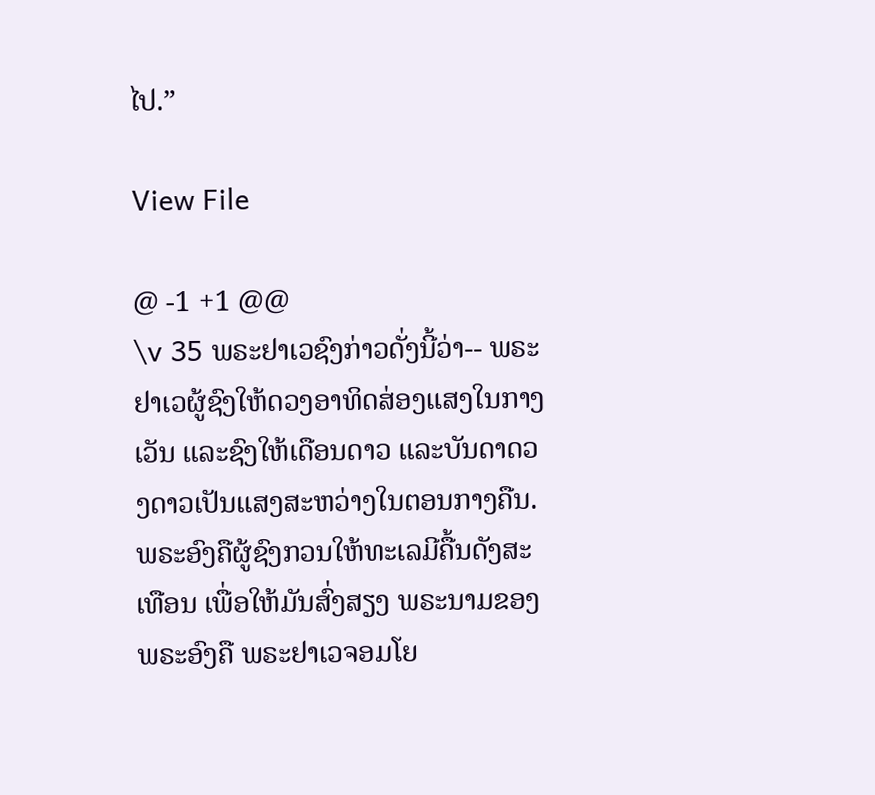ໄປ.”

View File

@ -1 +1 @@
\v 35 ພຣະຢາເວຊົງກ່າວດັ່ງນີ້ວ່າ-- ພຣະຢາເວຜູ້ຊົງໃຫ້ດວງອາທິດສ່ອງແສງໃນກາງເວັນ ແລະຊົງໃຫ້ເດືອນດາວ ແລະບັນດາດວງດາວເປັນແສງສະຫວ່າງໃນຕອນກາງຄືນ. ພຣະອົງຄືຜູ້ຊົງກວນໃຫ້ທະເລມີຄື້ນດັງສະເທືອນ ເພື່ອໃຫ້ມັນສົ່ງສຽງ ພຣະນາມຂອງພຣະອົງຄື ພຣະຢາເວຈອມໂຍ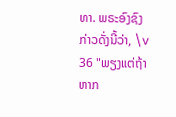ທາ. ພຣະອົງຊົງກ່າວດັ່ງນີ້ວ່າ, \v 36 "ພຽງແຕ່ຖ້າຫາກ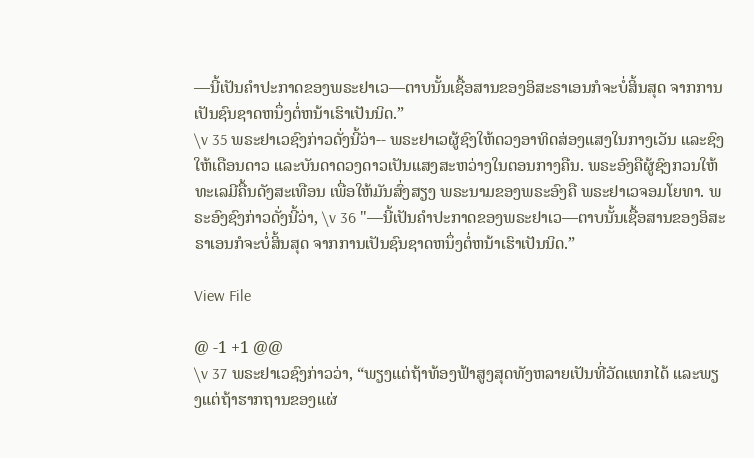—ນີ້ເປັນຄຳປະກາດຂອງພຣະຢາເວ—ຕາບນັ້ນເຊື້ອສານຂອງອິສະຣາເອນກໍຈະບໍ່ສິ້ນສຸດ ຈາກການເປັນຊົນຊາດຫນຶ່ງຕໍ່ຫນ້າເຮົາເປັນນິດ.”
\v 35 ພຣະຢາເວຊົງກ່າວດັ່ງນີ້ວ່າ-- ພຣະຢາເວຜູ້ຊົງໃຫ້ດວງອາທິດສ່ອງແສງໃນກາງເວັນ ແລະຊົງໃຫ້ເດືອນດາວ ແລະບັນດາດວງດາວເປັນແສງສະຫວ່າງໃນຕອນກາງຄືນ. ພຣະອົງຄືຜູ້ຊົງກວນໃຫ້ທະເລມີຄື້ນດັງສະເທືອນ ເພື່ອໃຫ້ມັນສົ່ງສຽງ ພຣະນາມຂອງພຣະອົງຄື ພຣະຢາເວຈອມໂຍທາ. ພຣະອົງຊົງກ່າວດັ່ງນີ້ວ່າ, \v 36 "—ນີ້ເປັນຄຳປະກາດຂອງພຣະຢາເວ—ຕາບນັ້ນເຊື້ອສານຂອງອິສະຣາເອນກໍຈະບໍ່ສິ້ນສຸດ ຈາກການເປັນຊົນຊາດຫນຶ່ງຕໍ່ຫນ້າເຮົາເປັນນິດ.”

View File

@ -1 +1 @@
\v 37 ພຣະຢາເວຊົງກ່າວວ່າ, “ພຽງແຕ່ຖ້າທ້ອງຟ້າສູງສຸດທັງຫລາຍເປັນທີ່ວັດແທກໄດ້ ແລະພຽງແຕ່ຖ້າຮາກຖານຂອງແຜ່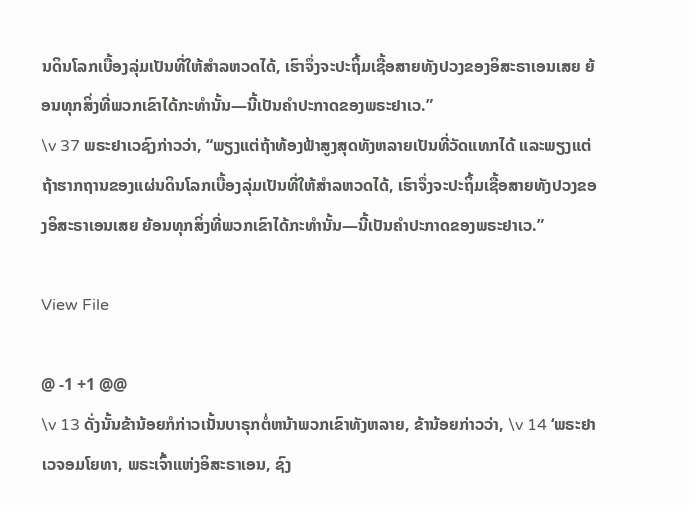ນດິນໂລກເບື້ອງລຸ່ມເປັນທີ່ໃຫ້ສຳລຫວດໄດ້, ເຮົາຈຶ່ງຈະປະຖິ້ມເຊື້ອສາຍທັງປວງຂອງອິສະຣາເອນເສຍ ຍ້ອນທຸກສິ່ງທີ່ພວກເຂົາໄດ້ກະທຳນັ້ນ—ນີ້ເປັນຄຳປະກາດຂອງພຣະຢາເວ.”
\v 37 ພຣະຢາເວຊົງກ່າວວ່າ, “ພຽງແຕ່ຖ້າທ້ອງຟ້າສູງສຸດທັງຫລາຍເປັນທີ່ວັດແທກໄດ້ ແລະພຽງແຕ່ຖ້າຮາກຖານຂອງແຜ່ນດິນໂລກເບື້ອງລຸ່ມເປັນທີ່ໃຫ້ສຳລຫວດໄດ້, ເຮົາຈຶ່ງຈະປະຖິ້ມເຊື້ອສາຍທັງປວງຂອງອິສະຣາເອນເສຍ ຍ້ອນທຸກສິ່ງທີ່ພວກເຂົາໄດ້ກະທຳນັ້ນ—ນີ້ເປັນຄຳປະກາດຂອງພຣະຢາເວ.”

View File

@ -1 +1 @@
\v 13 ດັ່ງນັ້ນຂ້ານ້ອຍກໍກ່າວເນັ້ນບາຣຸກຕໍ່ຫນ້າພວກເຂົາທັງຫລາຍ, ຂ້ານ້ອຍກ່າວວ່າ, \v 14 ‘ພຣະຢາເວຈອມໂຍທາ, ພຣະເຈົ້າແຫ່ງອິສະຣາເອນ, ຊົງ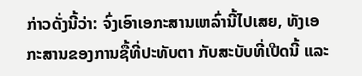ກ່າວດັ່ງນີ້ວ່າ: ຈົ່ງເອົາເອກະສານເຫລົ່ານີ້ໄປເສຍ, ທັງເອກະສານຂອງການຊື້ທີ່ປະທັບຕາ ກັບສະບັບທີ່ເປີດນີ້ ແລະ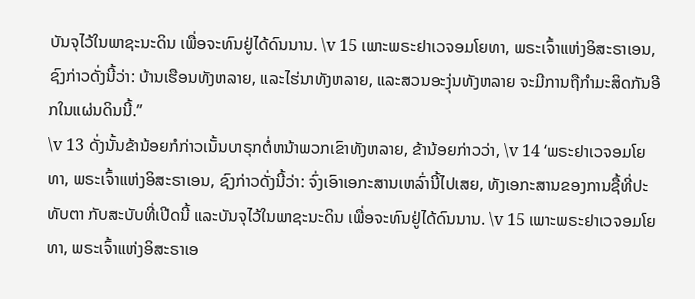ບັນຈຸໄວ້ໃນພາຊະນະດິນ ເພື່ອຈະທົນຢູ່ໄດ້ດົນນານ. \v 15 ເພາະພຣະຢາເວຈອມໂຍທາ, ພຣະເຈົ້າແຫ່ງອິສະຣາເອນ, ຊົງກ່າວດັ່ງນີ້ວ່າ: ບ້ານເຮືອນທັງຫລາຍ, ແລະໄຮ່ນາທັງຫລາຍ, ແລະສວນອະງຸ່ນທັງຫລາຍ ຈະມີການຖືກຳມະສິດກັນອີກໃນແຜ່ນດິນນີ້.”
\v 13 ດັ່ງນັ້ນຂ້ານ້ອຍກໍກ່າວເນັ້ນບາຣຸກຕໍ່ຫນ້າພວກເຂົາທັງຫລາຍ, ຂ້ານ້ອຍກ່າວວ່າ, \v 14 ‘ພຣະຢາເວຈອມໂຍທາ, ພຣະເຈົ້າແຫ່ງອິສະຣາເອນ, ຊົງກ່າວດັ່ງນີ້ວ່າ: ຈົ່ງເອົາເອກະສານເຫລົ່ານີ້ໄປເສຍ, ທັງເອກະສານຂອງການຊື້ທີ່ປະທັບຕາ ກັບສະບັບທີ່ເປີດນີ້ ແລະບັນຈຸໄວ້ໃນພາຊະນະດິນ ເພື່ອຈະທົນຢູ່ໄດ້ດົນນານ. \v 15 ເພາະພຣະຢາເວຈອມໂຍທາ, ພຣະເຈົ້າແຫ່ງອິສະຣາເອ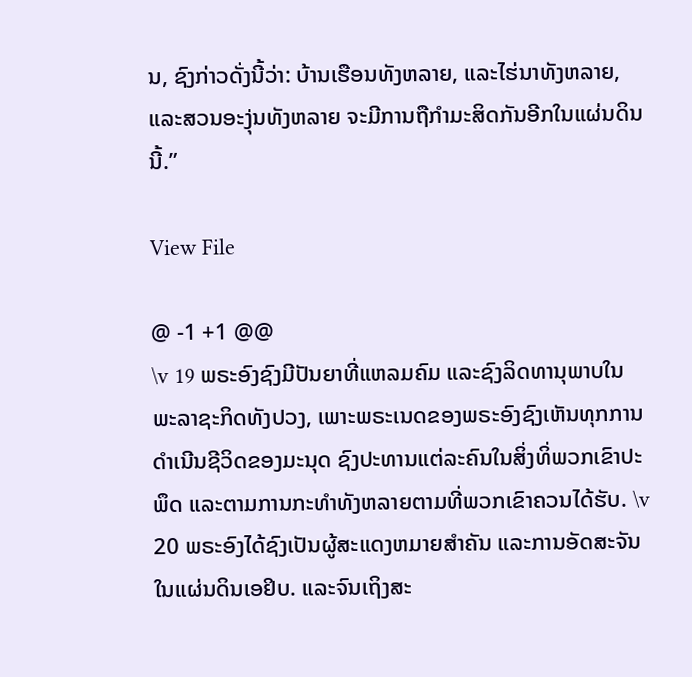ນ, ຊົງກ່າວດັ່ງນີ້ວ່າ: ບ້ານເຮືອນທັງຫລາຍ, ແລະໄຮ່ນາທັງຫລາຍ, ແລະສວນອະງຸ່ນທັງຫລາຍ ຈະມີການຖືກຳມະສິດກັນອີກໃນແຜ່ນດິນນີ້.”

View File

@ -1 +1 @@
\v 19 ພຣະອົງຊົງມີປັນຍາທີ່ແຫລມຄົມ ແລະຊົງລິດທານຸພາບໃນພະລາຊະກິດທັງປວງ, ເພາະພຣະເນດຂອງພຣະອົງຊົງເຫັນທຸກການດຳເນີນຊີວິດຂອງມະນຸດ ຊົງປະທານແຕ່ລະຄົນໃນສິ່ງທິ່ພວກເຂົາປະພຶດ ແລະຕາມການກະທຳທັງຫລາຍຕາມທີ່ພວກເຂົາຄວນໄດ້ຮັບ. \v 20 ພຣະອົງໄດ້ຊົງເປັນຜູ້ສະແດງຫມາຍສຳຄັນ ແລະການອັດສະຈັນໃນແຜ່ນດິນເອຢິບ. ແລະຈົນເຖິງສະ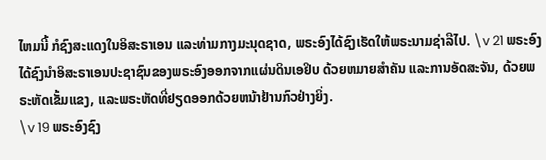ໄຫມນີ້ ກໍຊົງສະແດງໃນອິສະຣາເອນ ແລະທ່າມກາງມະນຸດຊາດ, ພຣະອົງໄດ້ຊົງເຮັດໃຫ້ພຣະນາມຊ່າລືໄປ. \v 21 ພຣະອົງໄດ້ຊົງນຳອິສະຣາເອນປະຊາຊົນຂອງພຣະອົງອອກຈາກແຜ່ນດິນເອຢິບ ດ້ວຍຫມາຍສຳຄັນ ແລະການອັດສະຈັນ, ດ້ວຍພຣະຫັດເຂັ້ມແຂງ, ແລະພຣະຫັດທີ່ຢຽດອອກດ້ວຍຫນ້າຢ້ານກົວຢ່າງຍິ່ງ.
\v 19 ພຣະອົງຊົງ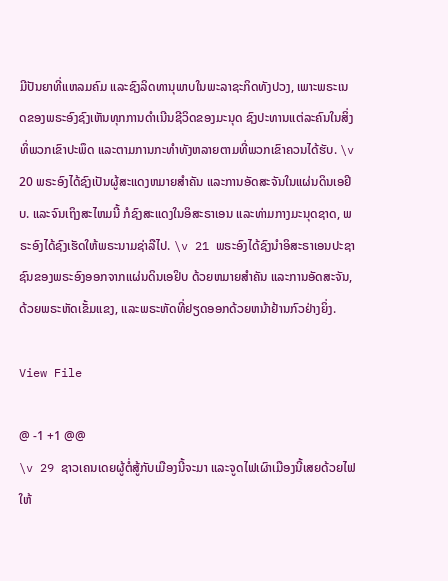ມີປັນຍາທີ່ແຫລມຄົມ ແລະຊົງລິດທານຸພາບໃນພະລາຊະກິດທັງປວງ, ເພາະພຣະເນດຂອງພຣະອົງຊົງເຫັນທຸກການດຳເນີນຊີວິດຂອງມະນຸດ ຊົງປະທານແຕ່ລະຄົນໃນສິ່ງທິ່ພວກເຂົາປະພຶດ ແລະຕາມການກະທຳທັງຫລາຍຕາມທີ່ພວກເຂົາຄວນໄດ້ຮັບ. \v 20 ພຣະອົງໄດ້ຊົງເປັນຜູ້ສະແດງຫມາຍສຳຄັນ ແລະການອັດສະຈັນໃນແຜ່ນດິນເອຢິບ. ແລະຈົນເຖິງສະໄຫມນີ້ ກໍຊົງສະແດງໃນອິສະຣາເອນ ແລະທ່າມກາງມະນຸດຊາດ, ພຣະອົງໄດ້ຊົງເຮັດໃຫ້ພຣະນາມຊ່າລືໄປ. \v 21 ພຣະອົງໄດ້ຊົງນຳອິສະຣາເອນປະຊາຊົນຂອງພຣະອົງອອກຈາກແຜ່ນດິນເອຢິບ ດ້ວຍຫມາຍສຳຄັນ ແລະການອັດສະຈັນ, ດ້ວຍພຣະຫັດເຂັ້ມແຂງ, ແລະພຣະຫັດທີ່ຢຽດອອກດ້ວຍຫນ້າຢ້ານກົວຢ່າງຍິ່ງ.

View File

@ -1 +1 @@
\v 29 ຊາວເຄນເດຍຜູ້ຕໍ່ສູ້ກັບເມືອງນີ້ຈະມາ ແລະຈູດໄຟເຜົາເມືອງນີ້ເສຍດ້ວຍໄຟໃຫ້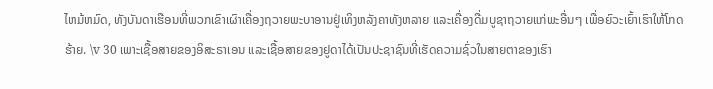ໄຫມ້ຫມົດ, ທັງບັນດາເຮືອນທີ່ພວກເຂົາເຜົາເຄື່ອງຖວາຍພະບາອານຢູ່ເທິງຫລັງຄາທັງຫລາຍ ແລະເຄື່ອງດື່ມບູຊາຖວາຍແກ່ພະອື່ນໆ ເພື່ອຍົວະເຍົ້າເຮົາໃຫ້ໂກດຮ້າຍ. \v 30 ເພາະເຊື້ອສາຍຂອງອິສະຣາເອນ ແລະເຊື້ອສາຍຂອງຢູດາໄດ້ເປັນປະຊາຊົນທີ່ເຮັດຄວາມຊົ່ວໃນສາຍຕາຂອງເຮົາ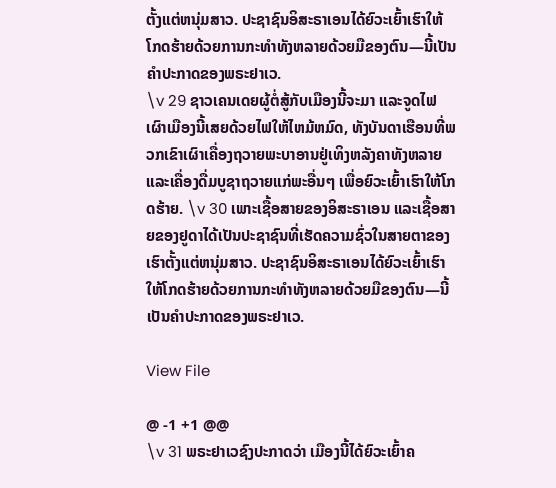ຕັ້ງແຕ່ຫນຸ່ມສາວ. ປະຊາຊົນອິສະຣາເອນໄດ້ຍົວະເຍົ້າເຮົາໃຫ້ໂກດຮ້າຍດ້ວຍການກະທຳທັງຫລາຍດ້ວຍມືຂອງຕົນ—ນີ້ເປັນຄຳປະກາດຂອງພຣະຢາເວ.
\v 29 ຊາວເຄນເດຍຜູ້ຕໍ່ສູ້ກັບເມືອງນີ້ຈະມາ ແລະຈູດໄຟເຜົາເມືອງນີ້ເສຍດ້ວຍໄຟໃຫ້ໄຫມ້ຫມົດ, ທັງບັນດາເຮືອນທີ່ພວກເຂົາເຜົາເຄື່ອງຖວາຍພະບາອານຢູ່ເທິງຫລັງຄາທັງຫລາຍ ແລະເຄື່ອງດື່ມບູຊາຖວາຍແກ່ພະອື່ນໆ ເພື່ອຍົວະເຍົ້າເຮົາໃຫ້ໂກດຮ້າຍ. \v 30 ເພາະເຊື້ອສາຍຂອງອິສະຣາເອນ ແລະເຊື້ອສາຍຂອງຢູດາໄດ້ເປັນປະຊາຊົນທີ່ເຮັດຄວາມຊົ່ວໃນສາຍຕາຂອງເຮົາຕັ້ງແຕ່ຫນຸ່ມສາວ. ປະຊາຊົນອິສະຣາເອນໄດ້ຍົວະເຍົ້າເຮົາໃຫ້ໂກດຮ້າຍດ້ວຍການກະທຳທັງຫລາຍດ້ວຍມືຂອງຕົນ—ນີ້ເປັນຄຳປະກາດຂອງພຣະຢາເວ.

View File

@ -1 +1 @@
\v 31 ພຣະຢາເວຊົງປະກາດວ່າ ເມືອງນີ້ໄດ້ຍົວະເຍົ້າຄ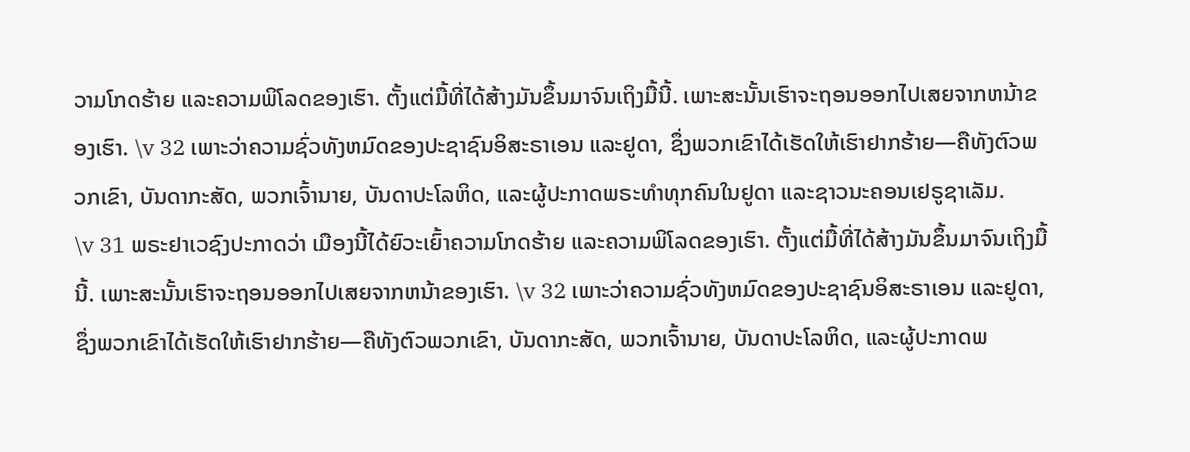ວາມໂກດຮ້າຍ ແລະຄວາມພິໂລດຂອງເຮົາ. ຕັ້ງແຕ່ມື້ທີ່ໄດ້ສ້າງມັນຂຶ້ນມາຈົນເຖິງມື້ນີ້. ເພາະສະນັ້ນເຮົາຈະຖອນອອກໄປເສຍຈາກຫນ້າຂອງເຮົາ. \v 32 ເພາະວ່າຄວາມຊົ່ວທັງຫມົດຂອງປະຊາຊົນອິສະຣາເອນ ແລະຢູດາ, ຊຶ່ງພວກເຂົາໄດ້ເຮັດໃຫ້ເຮົາຢາກຮ້າຍ—ຄືທັງຕົວພວກເຂົາ, ບັນດາກະສັດ, ພວກເຈົ້ານາຍ, ບັນດາປະໂລຫິດ, ແລະຜູ້ປະກາດພຣະທຳທຸກຄົນໃນຢູດາ ແລະຊາວນະຄອນເຢຣູຊາເລັມ.
\v 31 ພຣະຢາເວຊົງປະກາດວ່າ ເມືອງນີ້ໄດ້ຍົວະເຍົ້າຄວາມໂກດຮ້າຍ ແລະຄວາມພິໂລດຂອງເຮົາ. ຕັ້ງແຕ່ມື້ທີ່ໄດ້ສ້າງມັນຂຶ້ນມາຈົນເຖິງມື້ນີ້. ເພາະສະນັ້ນເຮົາຈະຖອນອອກໄປເສຍຈາກຫນ້າຂອງເຮົາ. \v 32 ເພາະວ່າຄວາມຊົ່ວທັງຫມົດຂອງປະຊາຊົນອິສະຣາເອນ ແລະຢູດາ, ຊຶ່ງພວກເຂົາໄດ້ເຮັດໃຫ້ເຮົາຢາກຮ້າຍ—ຄືທັງຕົວພວກເຂົາ, ບັນດາກະສັດ, ພວກເຈົ້ານາຍ, ບັນດາປະໂລຫິດ, ແລະຜູ້ປະກາດພ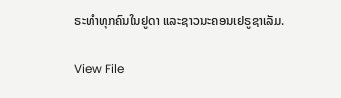ຣະທຳທຸກຄົນໃນຢູດາ ແລະຊາວນະຄອນເຢຣູຊາເລັມ.

View File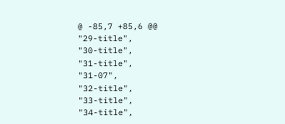@ -85,7 +85,6 @@
"29-title",
"30-title",
"31-title",
"31-07",
"32-title",
"33-title",
"34-title",